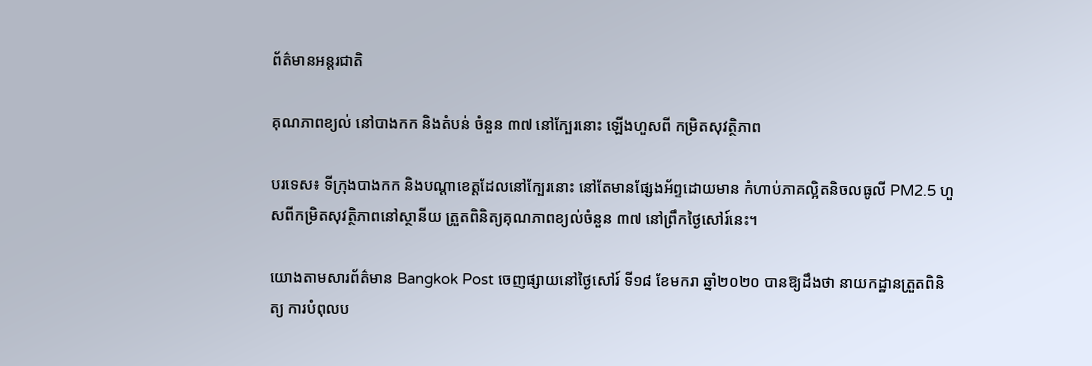ព័ត៌មានអន្តរជាតិ

គុណភាពខ្យល់ នៅបាងកក និងតំបន់ ចំនួន ៣៧ នៅក្បែរនោះ ឡើងហួសពី កម្រិតសុវត្ថិភាព

បរទេស៖ ទីក្រុងបាងកក និងបណ្តាខេត្តដែលនៅក្បែរនោះ នៅតែមានផ្សែងអ័ព្ទដោយមាន កំហាប់ភាគល្អិតនិចលធូលី PM2.5 ហួសពីកម្រិតសុវត្ថិភាពនៅស្ថានីយ ត្រួតពិនិត្យគុណភាពខ្យល់ចំនួន ៣៧ នៅព្រឹកថ្ងៃសៅរ៍នេះ។

យោងតាមសារព័ត៌មាន Bangkok Post ចេញផ្សាយនៅថ្ងៃសៅរ៍ ទី១៨ ខែមករា ឆ្នាំ២០២០ បានឱ្យដឹងថា នាយកដ្ឋានត្រួតពិនិត្យ ការបំពុលប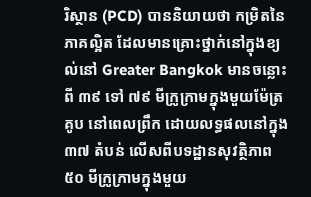រិស្ថាន (PCD) បាននិយាយថា កម្រិតនៃភាគល្អិត ដែលមានគ្រោះថ្នាក់នៅក្នុងខ្យល់នៅ Greater Bangkok មានចន្លោះពី ៣៩ ទៅ ៧៩ មីក្រូក្រាមក្នុងមួយម៉ែត្រគូប នៅពេលព្រឹក ដោយលទ្ធផលនៅក្នុង ៣៧ តំបន់ លើសពីបទដ្ឋានសុវត្ថិភាព ៥០ មីក្រូក្រាមក្នុងមួយ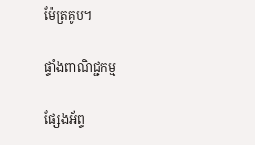ម៉ែត្រគូប។

ផ្ទាំងពាណិជ្ជកម្ម

ផ្សែងអ័ព្ទ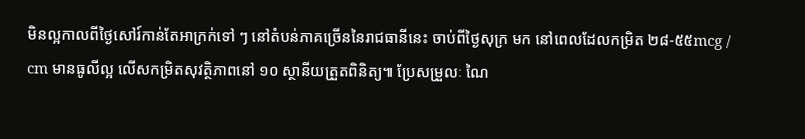មិនល្អកាលពីថ្ងៃសៅរ៍កាន់តែអាក្រក់ទៅ ៗ នៅតំបន់ភាគច្រើននៃរាជធានីនេះ ចាប់ពីថ្ងៃសុក្រ មក នៅពេលដែលកម្រិត ២៨-៥៥mcg / cm មានធូលីល្អ លើសកម្រិតសុវត្ថិភាពនៅ ១០ ស្ថានីយត្រួតពិនិត្យ៕ ប្រែសម្រួលៈ ណៃ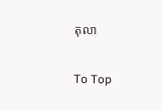តុលា

To Top